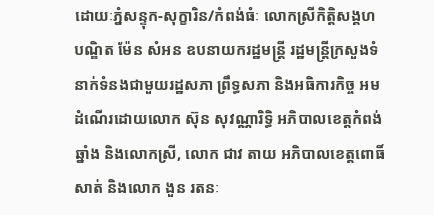ដោយៈភ្នំសន្ទុក-សុក្ខារិន/កំពង់ធំៈ លោកស្រីកិត្តិសង្គហបណ្ឌិត ម៉ែន សំអន ឧបនាយករដ្ឋមន្ត្រី រដ្ឋមន្ត្រីក្រសួងទំនាក់ទំនងជាមួយរដ្ឋសភា ព្រឹទ្ធសភា និងអធិការកិច្ច អមដំណើរដោយលោក ស៊ុន សុវណ្ណារិទ្ធិ អភិបាលខេត្តកំពង់ឆ្នាំង និងលោកស្រី, លោក ជាវ តាយ អភិបាលខេត្តពោធិ៍សាត់ និងលោក ងួន រតនៈ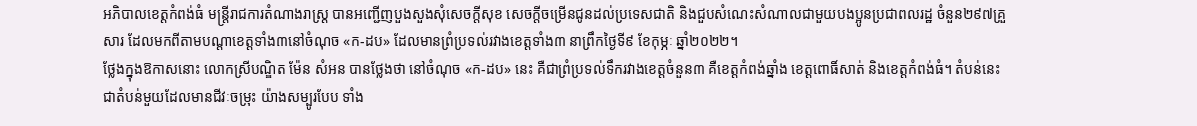អភិបាលខេត្តកំពង់ធំ មន្ត្រីរាជការតំណាងរាស្ត្រ បានអញ្ជើញបួងសួងសុំសេចក្តីសុខ សេចក្តីចម្រើនជូនដល់ប្រទេសជាតិ និងជួបសំណេះសំណាលជាមួយបងប្អូនប្រជាពលរដ្ឋ ចំនួន២៩៧គ្រួសារ ដែលមកពីតាមបណ្ដាខេត្តទាំង៣នៅចំណុច «ក-ដប» ដែលមានព្រំប្រទល់រវាងខេត្តទាំង៣ នាព្រឹកថ្ងៃទី៩ ខែកុម្ភៈ ឆ្នាំ២០២២។
ថ្លែងក្នុងឱកាសនោះ លោកស្រីបណ្ឌិត ម៉ែន សំអន បានថ្លែងថា នៅចំណុច «ក-ដប» នេះ គឺជាព្រំប្រទល់ទឹករវាងខេត្តចំនួន៣ គឺខេត្តកំពង់ឆ្នាំង ខេត្តពោធិ៍សាត់ និងខេត្តកំពង់ធំ។ តំបន់នេះ ជាតំបន់មួយដែលមានជីវៈចម្រុះ យ៉ាងសម្បូរបែប ទាំង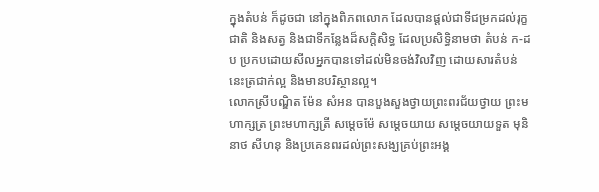ក្នុងតំបន់ ក៏ដូចជា នៅក្នុងពិភពលោក ដែលបានផ្តល់ជាទីជម្រកដល់រុក្ខជាតិ និងសត្វ និងជាទីកន្លែងដ៏សក្តិសិទ្ធ ដែលប្រសិទ្ធិនាមថា តំបន់ ក-ដប ប្រកបដោយសីលអ្នកបានទៅដល់មិនចង់វិលវិញ ដោយសារតំបន់នេះត្រជាក់ល្អ និងមានបរិស្ថានល្អ។
លោកស្រីបណ្ឌិត ម៉ែន សំអន បានបួងសួងថ្វាយព្រះពរជ័យថ្វាយ ព្រះមហាក្សត្រ ព្រះមហាក្សត្រី សម្តេចម៉ែ សម្តេចយាយ សម្តេចយាយទួត មុនិនាថ សីហនុ និងប្រគេនពរដល់ព្រះសង្ឃគ្រប់ព្រះអង្គ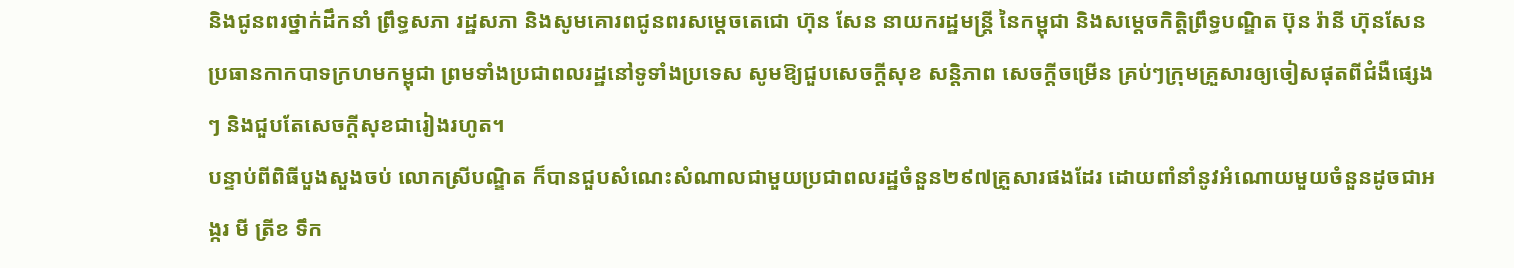និងជូនពរថ្នាក់ដឹកនាំ ព្រឹទ្ធសភា រដ្ឋសភា និងសូមគោរពជូនពរសម្តេចតេជោ ហ៊ុន សែន នាយករដ្ឋមន្ត្រី នៃកម្ពុជា និងសម្តេចកិត្តិព្រឹទ្ធបណ្ឌិត ប៊ុន រ៉ានី ហ៊ុនសែន ប្រធានកាកបាទក្រហមកម្ពុជា ព្រមទាំងប្រជាពលរដ្ឋនៅទូទាំងប្រទេស សូមឱ្យជួបសេចក្តីសុខ សន្តិភាព សេចក្តីចម្រើន គ្រប់ៗក្រុមគ្រួសារឲ្យចៀសផុតពីជំងឺផ្សេងៗ និងជួបតែសេចក្ដីសុខជារៀងរហូត។
បន្ទាប់ពីពិធីបួងសួងចប់ លោកស្រីបណ្ឌិត ក៏បានជួបសំណេះសំណាលជាមួយប្រជាពលរដ្ឋចំនួន២៩៧គ្រួសារផងដែរ ដោយពាំនាំនូវអំណោយមួយចំនួនដូចជាអង្ករ មី ត្រីខ ទឹក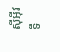ស៊ីអ៊ីវ ទឹ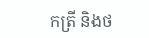កត្រី និងថ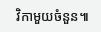វិកាមួយចំនួន៕